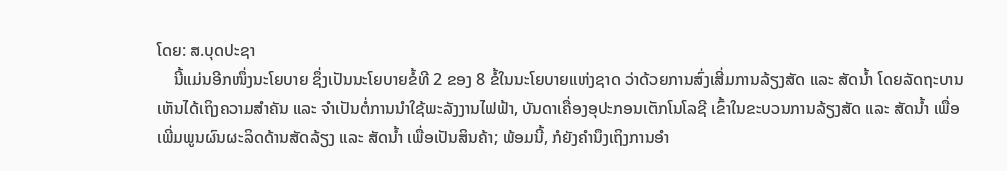ໂດຍ: ສ.ບຸດປະຊາ
    ນີ້ແມ່ນອີກໜຶ່ງນະໂຍບາຍ ຊຶ່ງເປັນນະໂຍບາຍຂໍ້ທີ 2 ຂອງ 8 ຂໍ້ໃນນະໂຍບາຍແຫ່ງຊາດ ວ່າດ້ວຍການສົ່ງເສີ່ມການລ້ຽງສັດ ແລະ ສັດນໍ້າ ໂດຍລັດຖະບານ ເຫັນໄດ້ເຖິງຄວາມສຳຄັນ ແລະ ຈໍາເປັນຕໍ່ການນໍາໃຊ້ພະລັງງານໄຟຟ້າ, ບັນດາເຄື່ອງອຸປະກອນເຕັກໂນໂລຊີ ເຂົ້າໃນຂະບວນການລ້ຽງສັດ ແລະ ສັດນໍ້າ ເພື່ອເພີ່ມພູນຜົນຜະລິດດ້ານສັດລ້ຽງ ແລະ ສັດນໍ້າ ເພື່ອເປັນສິນຄ້າ; ພ້ອມນີ້, ກໍຍັງຄໍານຶງເຖິງການອຳ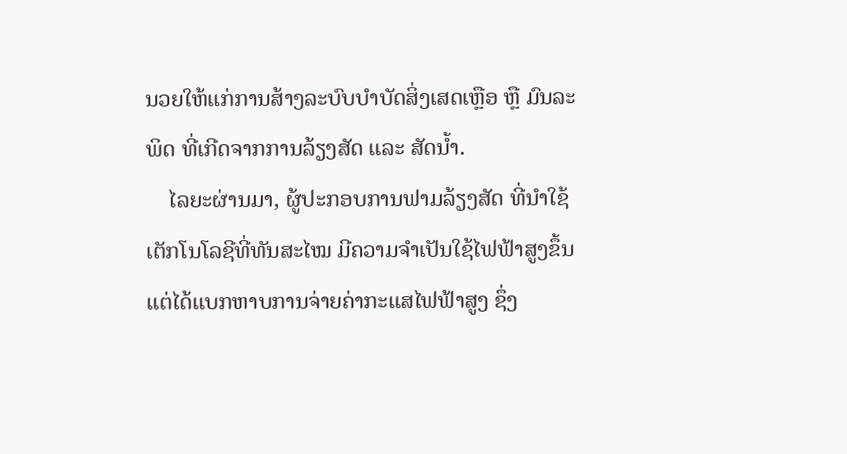ນວຍໃຫ້ແກ່ການສ້າງລະບົບບໍາບັດສິ່ງເສດເຫຼືອ ຫຼື ມົນລະພິດ ທີ່ເກີດຈາກການລ້ຽງສັດ ແລະ ສັດນໍ້າ.
    ໄລຍະຜ່ານມາ, ຜູ້ປະກອບການຟາມລ້ຽງສັດ ທີ່ນໍາໃຊ້ເຕັກໂນໂລຊີທີ່ທັນສະໄໝ ມີຄວາມຈໍາເປັນໃຊ້ໄຟຟ້າສູງຂຶ້ນ ແຕ່ໄດ້ແບກຫາບການຈ່າຍຄ່າກະແສໄຟຟ້າສູງ ຊຶ່ງ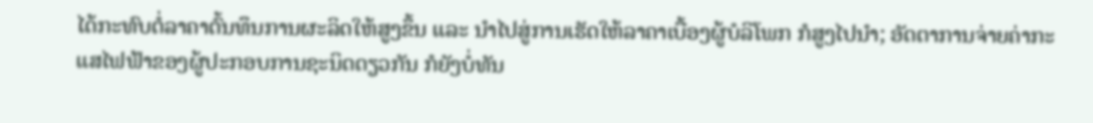ໄດ້ກະທົບຕໍ່ລາຄາຕົ້ນທຶນການຜະລິດໃຫ້ສູງຂຶ້ນ ແລະ ນໍາໄປສູ່ການເຮັດໃຫ້ລາຄາເບື້ອງຜູ້ບໍລິໂພກ ກໍສູງໄປນໍາ; ອັດຕາການຈ່າຍຄ່າກະແສໄຟຟ້າຂອງຜູ້ປະກອບການຊະນິດດຽວກັນ ກໍຍັງບໍ່ທັນ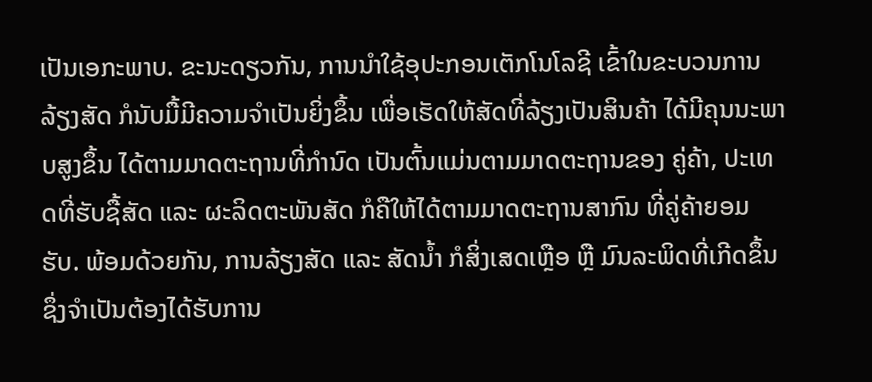ເປັນເອກະພາບ. ຂະນະດຽວກັນ, ການນໍາໃຊ້ອຸປະກອນເຕັກໂນໂລຊີ ເຂົ້າໃນຂະບວນການລ້ຽງສັດ ກໍນັບມື້ມີຄວາມຈໍາເປັນຍິ່ງຂຶ້ນ ເພື່ອເຮັດໃຫ້ສັດທີ່ລ້ຽງເປັນສິນຄ້າ ໄດ້ມີຄຸນນະພາບສູງຂຶ້ນ ໄດ້ຕາມມາດຕະຖານທີ່ກຳນົດ ເປັນຕົ້ນແມ່ນຕາມມາດຕະຖານຂອງ ຄູ່ຄ້າ, ປະເທດທີ່ຮັບຊື້ສັດ ແລະ ຜະລິດຕະພັນສັດ ກໍຄືໃຫ້ໄດ້ຕາມມາດຕະຖານສາກົນ ທີ່ຄູ່ຄ້າຍອມຮັບ. ພ້ອມດ້ວຍກັນ, ການລ້ຽງສັດ ແລະ ສັດນໍ້າ ກໍສິ່ງເສດເຫຼືອ ຫຼື ມົນລະພິດທີ່ເກີດຂຶ້ນ ຊຶ່ງຈໍາເປັນຕ້ອງໄດ້ຮັບການ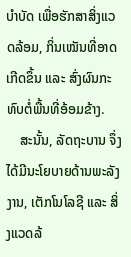ບໍາບັດ ເພື່ອຮັກສາສິ່ງແວດລ້ອມ, ກິ່ນເໝັນທີ່ອາດເກີດຂຶ້ນ ແລະ ສົ່ງຜົນກະທົບຕໍ່ພື້ນທີ່ອ້ອມຂ້າງ.
    ສະນັ້ນ, ລັດຖະບານ ຈຶ່ງໄດ້ມີນະໂຍບາຍດ້ານພະລັງງານ, ເຕັກໂນໂລຊີ ແລະ ສິ່ງແວດລ້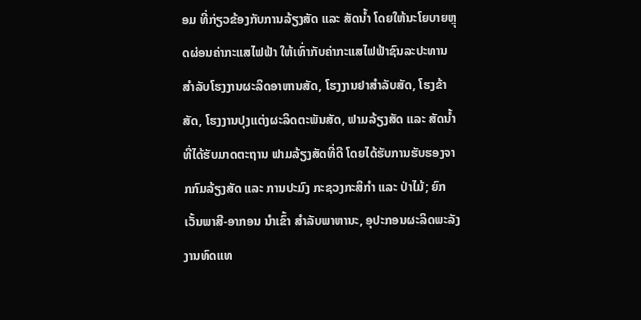ອມ ທີ່ກ່ຽວຂ້ອງກັບການລ້ຽງສັດ ແລະ ສັດນໍ້າ ໂດຍໃຫ້ນະໂຍບາຍຫຼຸດຜ່ອນຄ່າກະແສໄຟຟ້າ ໃຫ້ເທົ່າກັບຄ່າກະແສໄຟຟ້າຊົນລະປະທານ ສໍາລັບໂຮງງານຜະລິດອາຫານສັດ, ໂຮງງານຢາສໍາລັບສັດ, ໂຮງຂ້າສັດ, ໂຮງງານປຸງແຕ່ງຜະລິດຕະພັນສັດ, ຟາມລ້ຽງສັດ ແລະ ສັດນໍ້າ ທີ່ໄດ້ຮັບມາດຕະຖານ ຟາມລ້ຽງສັດທີ່ດີ ໂດຍໄດ້ຮັບການຮັບຮອງຈາກກົມລ້ຽງສັດ ແລະ ການປະມົງ ກະຊວງກະສິກຳ ແລະ ປ່າໄມ້; ຍົກເວັ້ນພາສີ-ອາກອນ ນໍາເຂົ້າ ສໍາລັບພາຫານະ, ອຸປະກອນຜະລິດພະລັງງານທົດແທ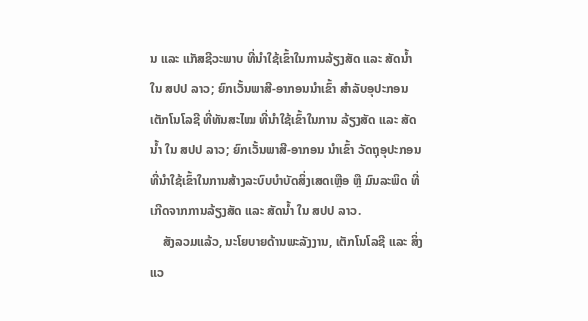ນ ແລະ ແກັສຊີວະພາບ ທີ່ນໍາໃຊ້ເຂົ້າໃນການລ້ຽງສັດ ແລະ ສັດນໍ້າ ໃນ ສປປ ລາວ; ຍົກເວັ້ນພາສີ-ອາກອນນໍາເຂົ້າ ສໍາລັບອຸປະກອນເຕັກໂນໂລຊີ ທີ່ທັນສະໄໝ ທີ່ນໍາໃຊ້ເຂົ້າໃນການ ລ້ຽງສັດ ແລະ ສັດນໍ້າ ໃນ ສປປ ລາວ; ຍົກເວັ້ນພາສີ-ອາກອນ ນໍາເຂົ້າ ວັດຖຸອຸປະກອນ ທີ່ນໍາໃຊ້ເຂົ້າໃນການສ້າງລະບົບບໍາບັດສິ່ງເສດເຫຼືອ ຫຼື ມົນລະພິດ ທີ່ເກີດຈາກການລ້ຽງສັດ ແລະ ສັດນໍ້າ ໃນ ສປປ ລາວ.
    ສັງລວມແລ້ວ, ນະໂຍບາຍດ້ານພະລັງງານ, ເຕັກໂນໂລຊີ ແລະ ສິ່ງແວ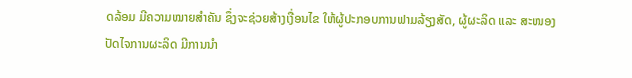ດລ້ອມ ມີຄວາມໝາຍສຳຄັນ ຊຶ່ງຈະຊ່ວຍສ້າງເງື່ອນໄຂ ໃຫ້ຜູ້ປະກອບການຟາມລ້ຽງສັດ, ຜູ້ຜະລິດ ແລະ ສະໜອງປັດໄຈການຜະລິດ ມີການນໍາ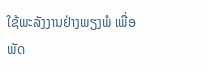ໃຊ້ພະລັງງານຢ່າງພຽງພໍ ເພື່ອພັດ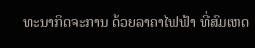ທະນາກິດຈະການ ດ້ວຍລາຄາໄຟຟ້າ ທີ່ສົມເຫດ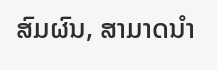ສົມຜົນ, ສາມາດນໍາ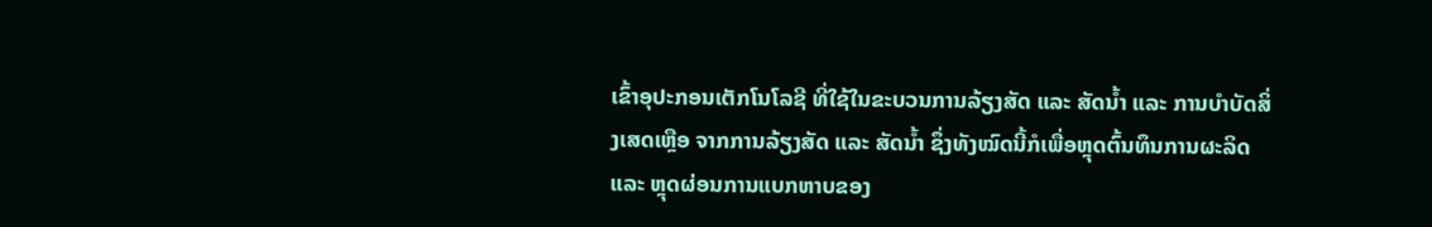ເຂົ້າອຸປະກອນເຕັກໂນໂລຊີ ທີ່ໃຊ້ໃນຂະບວນການລ້ຽງສັດ ແລະ ສັດນໍ້າ ແລະ ການບໍາບັດສິ່ງເສດເຫຼືອ ຈາກການລ້ຽງສັດ ແລະ ສັດນໍ້າ ຊຶ່ງທັງໝົດນີ້ກໍເພື່ອຫຼຸດຕົ້ນທຶນການຜະລິດ ແລະ ຫຼຸດຜ່ອນການແບກຫາບຂອງ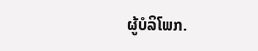ຜູ້ບໍລິໂພກ.